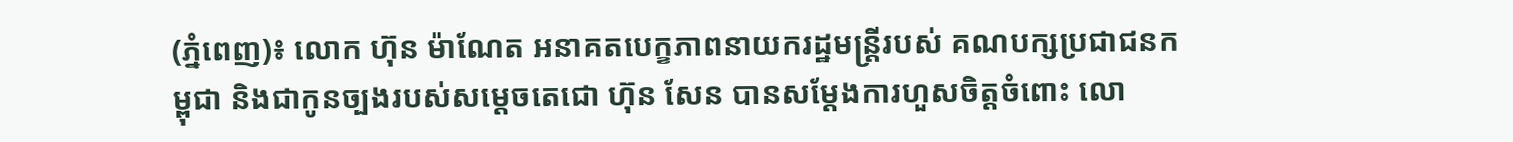(ភ្នំពេញ)៖ លោក ហ៊ុន ម៉ាណែត អនាគតបេក្ខភាពនាយករដ្ឋមន្រ្តីរបស់ គណបក្សប្រជាជនកម្ពុជា និងជាកូនច្បងរបស់សម្តេចតេជោ ហ៊ុន សែន បានសម្តែងការហួសចិត្តចំពោះ លោ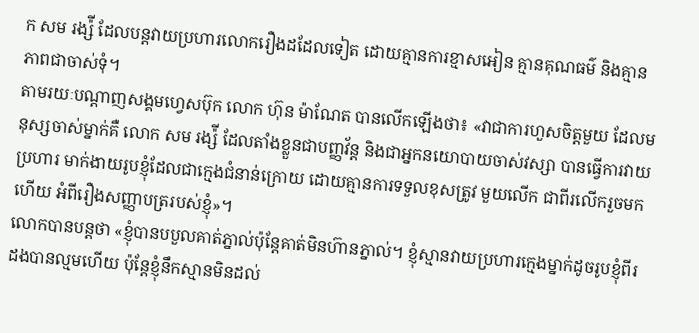ក សម រង្ស៉ី ដែលបន្តវាយប្រហារលោករឿងដដែលទៀត ដោយគ្មានការខ្មាសអៀន គ្មានគុណធម៌ និងគ្មានភាពជាចាស់ទុំ។
តាមរយៈបណ្តាញសង្គមហ្វេសប៊ុក លោក ហ៊ុន ម៉ាណែត បានលើកឡើងថា៖ «វាជាការហួសចិត្តមួយ ដែលមនុស្សចាស់ម្នាក់គឺ លោក សម រង្ស៉ី ដែលតាំងខ្លួនជាបញ្ញវ័ន្ត និងជាអ្នកនយោបាយចាស់វស្សា បានធ្វើការវាយប្រហារ មាក់ងាយរូបខ្ញុំដែលជាក្មេងជំនាន់ក្រោយ ដោយគ្មានការទទួលខុសត្រូវ មួយលើក ជាពីរលើករួចមកហើយ អំពីរឿងសញ្ញាបត្ររបស់ខ្ញុំ»។
លោកបានបន្តថា «ខ្ញុំបានបបួលគាត់ភ្នាល់ប៉ុន្តែគាត់មិនហ៊ានភ្នាល់។ ខ្ញុំស្មានវាយប្រហារក្មេងម្នាក់ដូចរូបខ្ញុំពីរដងបានល្មមហើយ ប៉ុន្តែខ្ញុំនឹកស្មានមិនដល់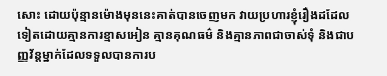សោះ ដោយប៉ុន្មានម៉ោងមុននេះគាត់បានចេញមក វាយប្រហារខ្ញុំរឿងដដែលទៀតដោយគ្មានការខ្មាសអៀន គ្មានគុណធម៌ និងគ្មានភាពជាចាស់ទុំ និងជាបញ្ញវ័ន្តម្នាក់ដែលទទួលបានការប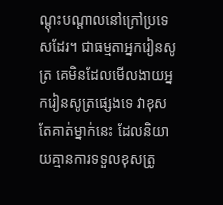ណ្តុះបណ្តាលនៅក្រៅប្រទេសដែរ។ ជាធម្មតាអ្នករៀនសូត្រ គេមិនដែលមើលងាយអ្នករៀនសូត្រផ្សេងទេ វាខុសតែគាត់ម្នាក់នេះ ដែលនិយាយគ្មានការទទួលខុសត្រូ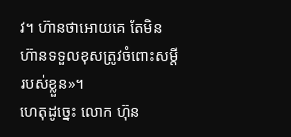វ។ ហ៊ានថាអោយគេ តែមិនហ៊ានទទួលខុសត្រូវចំពោះសម្តីរបស់ខ្លួន»។
ហេតុដូច្នេះ លោក ហ៊ុន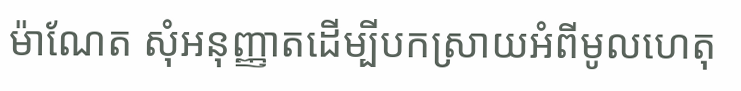ម៉ាណែត សុំអនុញ្ញាតដើម្បីបកស្រាយអំពីមូលហេតុ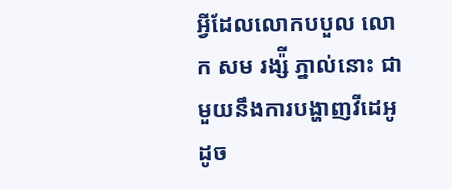អ្វីដែលលោកបបួល លោក សម រង្ស៉ី ភ្នាល់នោះ ជាមួយនឹងការបង្ហាញវីដេអូដូច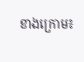ខាងក្រោម៖